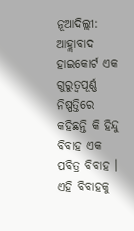ନୂଆଦିଲ୍ଲୀ: ଆହ୍ଲାବାଦ ହାଇକୋର୍ଟ ଏକ ଗୁରୁତ୍ୱପୂର୍ଣ୍ଣ ନିଷ୍ପତ୍ତିରେ କହିଛନ୍ତି କି ହିନ୍ଦୁ ବିବାହ ଏକ ପବିତ୍ର ବିବାହ । ଏହି ବିବାହକୁ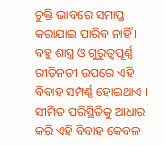ଚୁକ୍ତି ଭାବରେ ସମାପ୍ତ କରାଯାଇ ପାରିବ ନାହିଁ । ବହୁ ଶାସ୍ତ୍ର ଓ ଗୁରୁତ୍ୱପୂର୍ଣ୍ଣ ରୀତିନତୀ ଉପରେ ଏହି ବିବାହ ସମ୍ପର୍ଣ୍ଣ ହୋଇଥାଏ । ସୀମିତ ପରିସ୍ଥିତିକୁ ଆଧାର କରି ଏହି ବିବାହ କେବଳ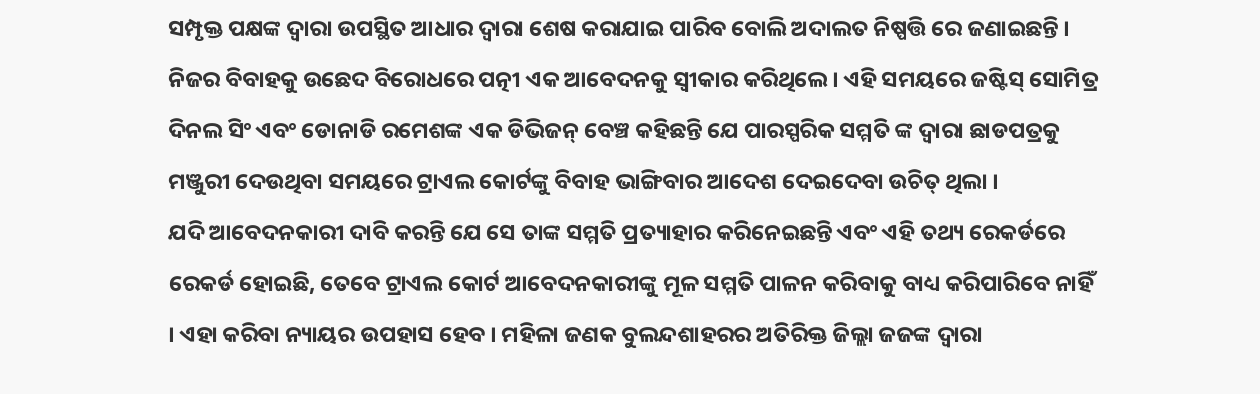ସମ୍ପୃକ୍ତ ପକ୍ଷଙ୍କ ଦ୍ୱାରା ଉପସ୍ଥିତ ଆଧାର ଦ୍ୱାରା ଶେଷ କରାଯାଇ ପାରିବ ବୋଲି ଅଦାଲତ ନିଷ୍ପତ୍ତି ରେ ଜଣାଇଛନ୍ତି । ନିଜର ବିବାହକୁ ଉଛେଦ ବିରୋଧରେ ପତ୍ନୀ ଏକ ଆବେଦନକୁ ସ୍ୱୀକାର କରିଥିଲେ । ଏହି ସମୟରେ ଜଷ୍ଟିସ୍ ସୋମିତ୍ର ଦିନଲ ସିଂ ଏବଂ ଡୋନାଡି ରମେଶଙ୍କ ଏକ ଡିଭିଜନ୍ ବେଞ୍ଚ କହିଛନ୍ତି ଯେ ପାରସ୍ପରିକ ସମ୍ମତି ଙ୍କ ଦ୍ୱାରା ଛାଡପତ୍ରକୁ ମଞ୍ଜୁରୀ ଦେଉଥିବା ସମୟରେ ଟ୍ରାଏଲ କୋର୍ଟଙ୍କୁ ବିବାହ ଭାଙ୍ଗିବାର ଆଦେଶ ଦେଇଦେବା ଉଚିତ୍ ଥିଲା ।
ଯଦି ଆବେଦନକାରୀ ଦାବି କରନ୍ତି ଯେ ସେ ତାଙ୍କ ସମ୍ମତି ପ୍ରତ୍ୟାହାର କରିନେଇଛନ୍ତି ଏବଂ ଏହି ତଥ୍ୟ ରେକର୍ଡରେ ରେକର୍ଡ ହୋଇଛି, ତେବେ ଟ୍ରାଏଲ କୋର୍ଟ ଆବେଦନକାରୀଙ୍କୁ ମୂଳ ସମ୍ମତି ପାଳନ କରିବାକୁ ବାଧ୍ୟ କରିପାରିବେ ନାହିଁ । ଏହା କରିବା ନ୍ୟାୟର ଉପହାସ ହେବ । ମହିଳା ଜଣକ ବୁଲନ୍ଦଶାହରର ଅତିରିକ୍ତ ଜିଲ୍ଲା ଜଜଙ୍କ ଦ୍ୱାରା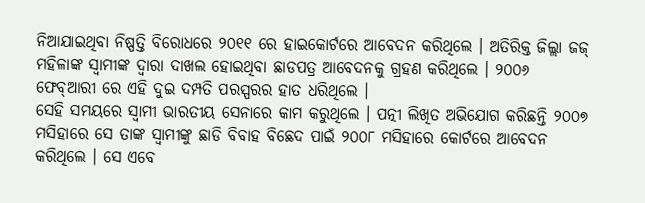ନିଆଯାଇଥିବା ନିଷ୍ପତ୍ତି ବିରୋଧରେ ୨୦୧୧ ରେ ହାଇକୋର୍ଟରେ ଆବେଦନ କରିଥିଲେ । ଅତିରିକ୍ତ ଜିଲ୍ଲା ଜଜ୍ ମହିଳାଙ୍କ ସ୍ୱାମୀଙ୍କ ଦ୍ୱାରା ଦାଖଲ ହୋଇଥିବା ଛାଡପତ୍ର ଆବେଦନକୁ ଗ୍ରହଣ କରିଥିଲେ । ୨୦୦୬ ଫେବ୍ଆରୀ ରେ ଏହି ଦୁଇ ଦମ୍ପତି ପରସ୍ପରର ହାତ ଧରିଥିଲେ ।
ସେହି ସମୟରେ ସ୍ୱାମୀ ଭାରତୀୟ ସେନାରେ କାମ କରୁଥିଲେ । ପତ୍ନୀ ଲିଖିତ ଅଭିଯୋଗ କରିଛନ୍ତି ୨୦୦୭ ମସିହାରେ ସେ ତାଙ୍କ ସ୍ୱାମୀଙ୍କୁ ଛାଡି ବିବାହ ବିଛେଦ ପାଇଁ ୨୦୦୮ ମସିହାରେ କୋର୍ଟରେ ଆବେଦନ କରିଥିଲେ । ସେ ଏବେ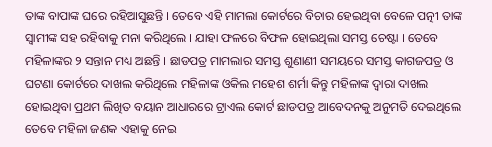ତାଙ୍କ ବାପାଙ୍କ ଘରେ ରହିଆସୁଛନ୍ତି । ତେବେ ଏହି ମାମଲା କୋର୍ଟରେ ବିଚାର ହେଇଥିବା ବେଳେ ପତ୍ନୀ ତାଙ୍କ ସ୍ୱାମୀଙ୍କ ସହ ରହିବାକୁ ମନା କରିଥିଲେ । ଯାହା ଫଳରେ ବିଫଳ ହୋଇଥିଲା ସମସ୍ତ ଚେଷ୍ଟା । ତେବେ ମହିଳାଙ୍କର ୨ ସନ୍ତାନ ମଧ୍ୟ ଅଛନ୍ତି । ଛାଡପତ୍ର ମାମଲାର ସମସ୍ତ ଶୁଣାଣୀ ସମୟରେ ସମସ୍ତ କାଗଜପତ୍ର ଓ ଘଟଣା କୋର୍ଟରେ ଦାଖଲ କରିଥିଲେ ମହିଳାଙ୍କ ଓକିଲ ମହେଶ ଶର୍ମା କିନ୍ତୁ ମହିଳାଙ୍କ ଦ୍ୱାରା ଦାଖଲ ହୋଇଥିବା ପ୍ରଥମ ଲିଖିତ ବୟାନ ଆଧାରରେ ଟ୍ରାଏଲ କୋର୍ଟ ଛାଡପତ୍ର ଆବେଦନକୁ ଅନୁମତି ଦେଇଥିଲେ ତେବେ ମହିଳା ଜଣକ ଏହାକୁ ନେଇ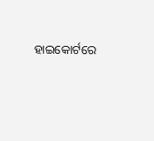ହାଇକୋର୍ଟରେ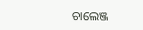ଚାଲେଞ୍ଜ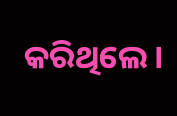କରିଥିଲେ ।